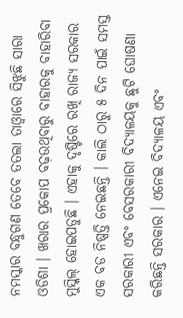ନମସ୍କାର ବନ୍ଧୁଗଣ ତେବେ ତତଲା ତାଓ୍ବାରେ ସିଝୁଛି ସାରା ଓଡିଶା । ଖରାର ପ୍ରକୋପ ବଢ଼ଉଥିବାରୁ ବାହାରକୁ ବାହାରିବା ମୁସ୍କିଲ୍ ହୋଇପଡୁଛି । ଏହାକୁ ଦୃଷ୍ଟିରେ ରଖି ରାଜ୍ୟ ସରକାର ଏକ ବଡ ନିଷ୍ପତ୍ତି ନେଇଛନ୍ତି । କାଲି ଠାରୁ ୫ ଦିନ ପାଇଁ ସମସ୍ତ ସରକାରୀ ଏବଂ ବେସରକାରୀ ବିଦ୍ୟାଳୟକୁ ଛୁଟି ଘୋଷଣା କରିଛନ୍ତି ସରକାର । ଏନେଇ ବିଦ୍ୟାଳୟ ଏବଂ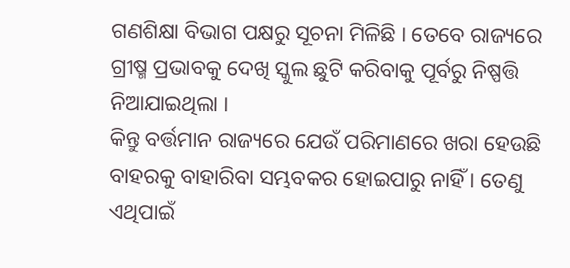ଗଣଶିକ୍ଷା ବିଭାଗ ପକ୍ଷରୁ ସୂଚନା ମିଳିଛି । ତେବେ ରାଜ୍ୟରେ ଗ୍ରୀଷ୍ମ ପ୍ରଭାବକୁ ଦେଖି ସ୍କୁଲ ଛୁଟି କରିବାକୁ ପୂର୍ବରୁ ନିଷ୍ପତ୍ତି ନିଆଯାଇଥିଲା ।
କିନ୍ତୁ ବର୍ତ୍ତମାନ ରାଜ୍ୟରେ ଯେଉଁ ପରିମାଣରେ ଖରା ହେଉଛି ବାହରକୁ ବାହାରିବା ସମ୍ଭବକର ହୋଇପାରୁ ନାହିଁ । ତେଣୁ ଏଥିପାଇଁ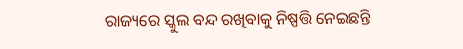ରାଜ୍ୟରେ ସ୍କୁଲ ବନ୍ଦ ରଖିବାକୁ ନିଷ୍ପତ୍ତି ନେଇଛନ୍ତି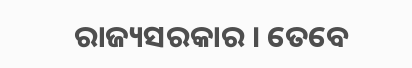ରାଜ୍ୟସରକାର । ତେବେ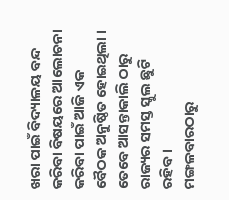ଖରା ପାଇଁ ବିଦ୍ୟାଳୟ ବନ୍ଦ କରିବା ବିଷୟରେ ଆଲୋଚନା କରିବା ପାଇଁ ଆଜି ଏକ ବୈଠକ ଅନୁଷ୍ଠିତ ହୋଇଥିଲା । ତେବେ ଆସନ୍ତାକାଲି ଠାରୁ ରାଜ୍ୟର ସମସ୍ତ ସ୍କୁଲ ଛୁଟି ରହିବ ।
ମଙ୍ଗଳବାରଠାରୁ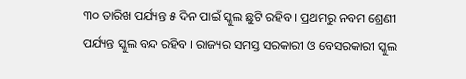୩୦ ତାରିଖ ପର୍ଯ୍ୟନ୍ତ ୫ ଦିନ ପାଇଁ ସ୍କୁଲ ଛୁଟି ରହିବ । ପ୍ରଥମରୁ ନବମ ଶ୍ରେଣୀ ପର୍ଯ୍ୟନ୍ତ ସ୍କୁଲ ବନ୍ଦ ରହିବ । ରାଜ୍ୟର ସମସ୍ତ ସରକାରୀ ଓ ବେସରକାରୀ ସ୍କୁଲ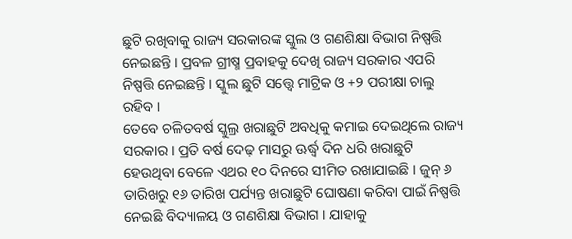ଛୁଟି ରଖିବାକୁ ରାଜ୍ୟ ସରକାରଙ୍କ ସ୍କୁଲ ଓ ଗଣଶିକ୍ଷା ବିଭାଗ ନିଷ୍ପତ୍ତି ନେଇଛନ୍ତି । ପ୍ରବଳ ଗ୍ରୀଷ୍ମ ପ୍ରବାହକୁ ଦେଖି ରାଜ୍ୟ ସରକାର ଏପରି ନିଷ୍ପତ୍ତି ନେଇଛନ୍ତି । ସ୍କୁଲ ଛୁଟି ସତ୍ତ୍ୱେ ମାଟ୍ରିକ ଓ +୨ ପରୀକ୍ଷା ଚାଲୁ ରହିବ ।
ତେବେ ଚଳିତବର୍ଷ ସ୍କୁଲ୍ର ଖରାଛୁଟି ଅବଧିକୁ କମାଇ ଦେଇଥିଲେ ରାଜ୍ୟ ସରକାର । ପ୍ରତି ବର୍ଷ ଦେଢ଼ ମାସରୁ ଊର୍ଦ୍ଧ୍ୱ ଦିନ ଧରି ଖରାଛୁଟି ହେଉଥିବା ବେଳେ ଏଥର ୧୦ ଦିନରେ ସୀମିତ ରଖାଯାଇଛି । ଜୁନ୍ ୬ ତାରିଖରୁ ୧୬ ତାରିଖ ପର୍ଯ୍ୟନ୍ତ ଖରାଛୁଟି ଘୋଷଣା କରିବା ପାଇଁ ନିଷ୍ପତ୍ତି ନେଇଛି ବିଦ୍ୟାଳୟ ଓ ଗଣଶିକ୍ଷା ବିଭାଗ । ଯାହାକୁ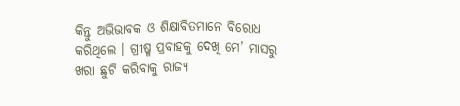କିନ୍ତୁ ଅଭିଭାବକ ଓ ଶିକ୍ଷାବିତମାନେ ବିରୋଧ କରିଥିଲେ । ଗ୍ରୀଷ୍ମ ପ୍ରବାହକୁ ଦେଖି ମେ’ ମାସରୁ ଖରା ଛୁଟି କରିବାକୁ ରାଜ୍ୟ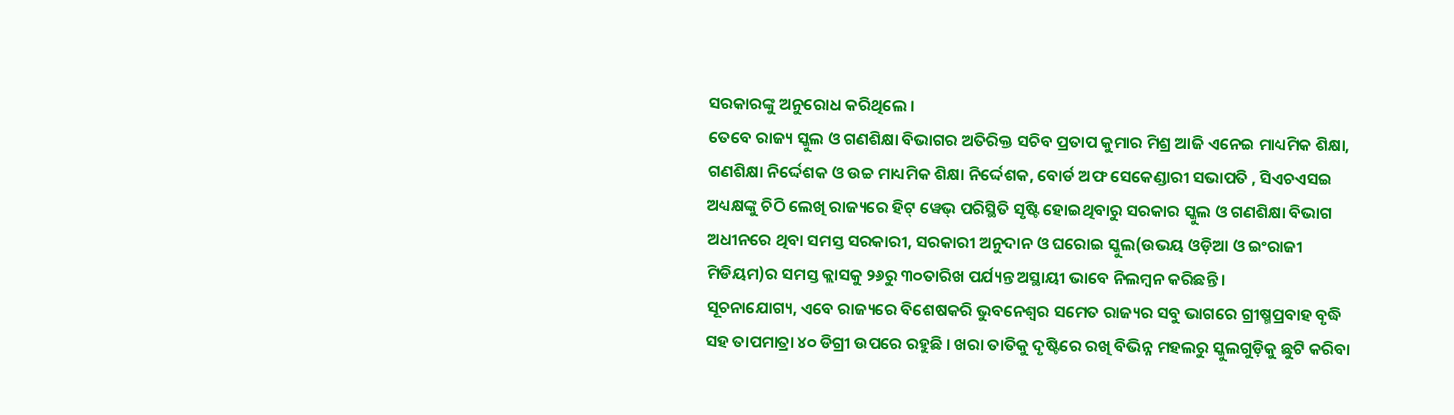ସରକାରଙ୍କୁ ଅନୁରୋଧ କରିଥିଲେ ।
ତେବେ ରାଜ୍ୟ ସ୍କୁଲ ଓ ଗଣଶିକ୍ଷା ବିଭାଗର ଅତିରିକ୍ତ ସଚିବ ପ୍ରତାପ କୁମାର ମିଶ୍ର ଆଜି ଏନେଇ ମାଧ୍ୟମିକ ଶିକ୍ଷା, ଗଣଶିକ୍ଷା ନିର୍ଦ୍ଦେଶକ ଓ ଉଚ୍ଚ ମାଧ୍ୟମିକ ଶିକ୍ଷା ନିର୍ଦ୍ଦେଶକ, ବୋର୍ଡ ଅଫ ସେକେଣ୍ଡାରୀ ସଭାପତି , ସିଏଚଏସଇ ଅଧ୍ୟକ୍ଷଙ୍କୁ ଚିଠି ଲେଖି ରାଜ୍ୟରେ ହିଟ୍ ୱେଭ୍ ପରିସ୍ଥିତି ସୃଷ୍ଟି ହୋଇଥିବାରୁ ସରକାର ସ୍କୁଲ ଓ ଗଣଶିକ୍ଷା ବିଭାଗ ଅଧୀନରେ ଥିବା ସମସ୍ତ ସରକାରୀ, ସରକାରୀ ଅନୁଦାନ ଓ ଘରୋଇ ସ୍କୁଲ(ଉଭୟ ଓଡ଼ିଆ ଓ ଇଂରାଜୀ ମିଡିୟମ)ର ସମସ୍ତ କ୍ଲାସକୁ ୨୬ରୁ ୩୦ତାରିଖ ପର୍ଯ୍ୟନ୍ତ ଅସ୍ଥାୟୀ ଭାବେ ନିଲମ୍ବନ କରିଛନ୍ତି ।
ସୂଚନାଯୋଗ୍ୟ, ଏବେ ରାଜ୍ୟରେ ବିଶେଷକରି ଭୁବନେଶ୍ୱର ସମେତ ରାଜ୍ୟର ସବୁ ଭାଗରେ ଗ୍ରୀଷ୍ମପ୍ରବାହ ବୃଦ୍ଧି ସହ ତାପମାତ୍ରା ୪୦ ଡିଗ୍ରୀ ଉପରେ ରହୁଛି । ଖରା ତାତିକୁ ଦୃଷ୍ଟିରେ ରଖି ବିଭିନ୍ନ ମହଲରୁ ସ୍କୁଲଗୁଡ଼ିକୁ ଛୁଟି କରିବା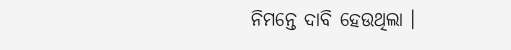ନିମନ୍ତେ ଦାବି ହେଉଥିଲା ।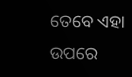ତେବେ ଏହା ଉପରେ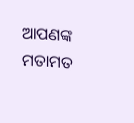ଆପଣଙ୍କ ମତାମତ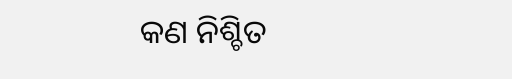କଣ ନିଶ୍ଚିତ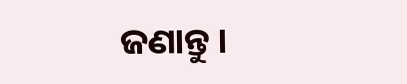ଜଣାନ୍ତୁ ।